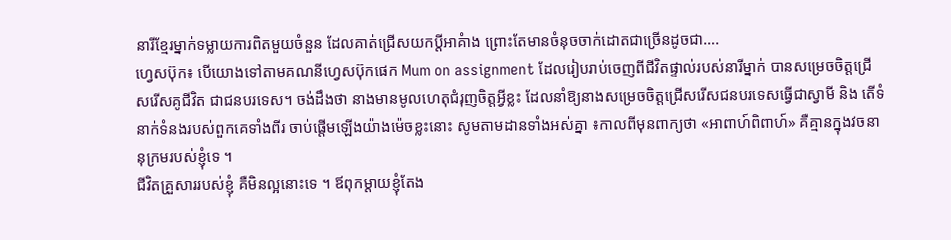នារីខ្មែរម្នាក់ទម្លាយការពិតមួយចំនួន ដែលគាត់ជ្រើសយកប្តីអាគំាង ព្រោះតែមានចំនុចចាក់ដោតជាច្រើនដូចជា….
ហ្វេសប៊ុក៖ បើយោងទៅតាមគណនីហ្វេសប៊ុកផេក Mum on assignment ដែលរៀបរាប់ចេញពីជីវិតផ្ទាល់របស់នារីម្នាក់ បានសម្រេចចិត្តជ្រើសរើសគូជីវិត ជាជនបរទេស។ ចង់ដឹងថា នាងមានមូលហេតុជំរុញចិត្តអ្វីខ្លះ ដែលនាំឱ្យនាងសម្រេចចិត្តជ្រើសរើសជនបរទេសធ្វើជាស្វាមី និង តើទំនាក់ទំនងរបស់ពួកគេទាំងពីរ ចាប់ផ្ដើមឡើងយ៉ាងម៉េចខ្លះនោះ សូមតាមដានទាំងអស់គ្នា ៖កាលពីមុនពាក្យថា «អាពាហ៍ពិពាហ៍» គឺគ្មានក្នុងវចនានុក្រមរបស់ខ្ញុំទេ ។
ជីវិតគ្រួសាររបស់ខ្ញុំ គឺមិនល្អនោះទេ ។ ឪពុកម្ដាយខ្ញុំតែង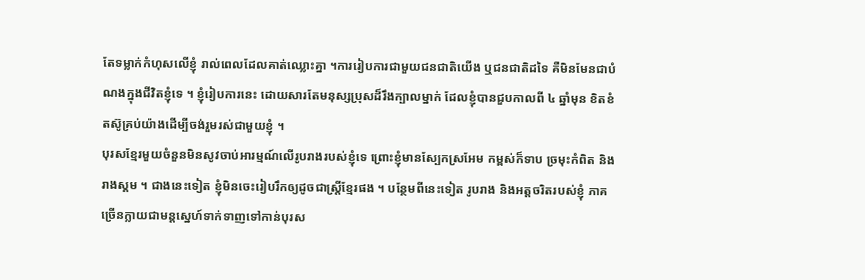តែទម្លាក់កំហុសលើខ្ញុំ រាល់ពេលដែលគាត់ឈ្លោះគ្នា ។ការរៀបការជាមួយជនជាតិយើង ឬជនជាតិដទៃ គឺមិនមែនជាបំណងក្នុងជីវិតខ្ញុំទេ ។ ខ្ញុំរៀបការនេះ ដោយសារតែមនុស្សប្រុសដ៏រឹងក្បាលម្នាក់ ដែលខ្ញុំបានជួបកាលពី ៤ ឆ្នាំមុន ខិតខំតស៊ូគ្រប់យ៉ាងដើម្បីចង់រួមរស់ជាមួយខ្ញុំ ។
បុរសខ្មែរមួយចំនួនមិនសូវចាប់អារម្មណ៍លើរូបរាងរបស់ខ្ញុំទេ ព្រោះខ្ញុំមានស្បែកស្រអែម កម្ពស់ក៏ទាប ច្រមុះកំពិត និងរាងស្គម ។ ជាងនេះទៀត ខ្ញុំមិនចេះរៀបរឹកឲ្យដូចជាស្ត្រីខ្មែរផង ។ បន្ថែមពីនេះទៀត រូបរាង និងអត្តចរិតរបស់ខ្ញុំ ភាគច្រើនក្លាយជាមន្ដស្នេហ៍ទាក់ទាញទៅកាន់បុរស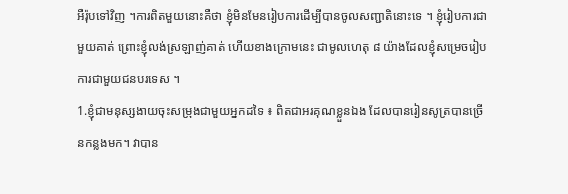អឺរ៉ុបទៅវិញ ។ការពិតមួយនោះគឺថា ខ្ញុំមិនមែនរៀបការដើម្បីបានចូលសញ្ជាតិនោះទេ ។ ខ្ញុំរៀបការជាមួយគាត់ ព្រោះខ្ញុំលង់ស្រឡាញ់គាត់ ហើយខាងក្រោមនេះ ជាមូលហេតុ ៨ យ៉ាងដែលខ្ញុំសម្រេចរៀបការជាមួយជនបរទេស ។
1.ខ្ញុំជាមនុស្សងាយចុះសម្រុងជាមួយអ្នកដទៃ ៖ ពិតជាអរគុណខ្លួនឯង ដែលបានរៀនសូត្របានច្រើនកន្លងមក។ វាបាន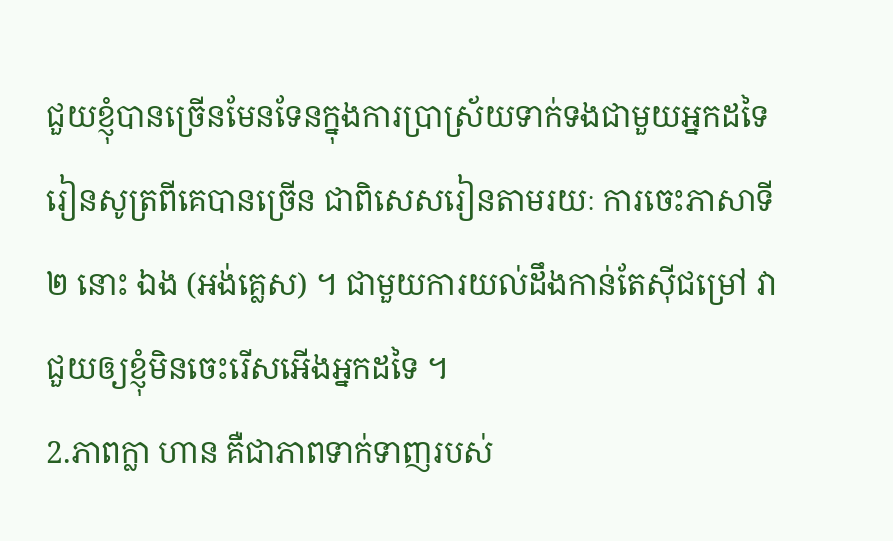ជួយខ្ញុំបានច្រើនមែនទែនក្នុងការប្រាស្រ័យទាក់ទងជាមួយអ្នកដទៃ រៀនសូត្រពីគេបានច្រើន ជាពិសេសរៀនតាមរយៈ ការចេះភាសាទី ២ នោះ ឯង (អង់គ្លេស) ។ ជាមួយការយល់ដឹងកាន់តែស៊ីជម្រៅ វាជួយឲ្យខ្ញុំមិនចេះរើសអើងអ្នកដទៃ ។
2.ភាពក្លា ហាន គឺជាភាពទាក់ទាញរបស់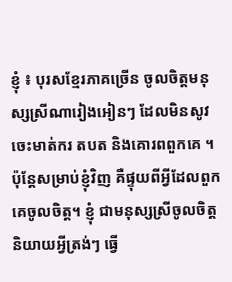ខ្ញុំ ៖ បុរសខ្មែរភាគច្រើន ចូលចិត្តមនុស្សស្រីណារៀងអៀនៗ ដែលមិនសូវចេះមាត់ករ តបត និងគោរពពួកគេ ។ ប៉ុន្ដែសម្រាប់ខ្ញុំវិញ គឺផ្ទុយពីអ្វីដែលពួកគេចូលចិត្ត។ ខ្ញុំ ជាមនុស្សស្រីចូលចិត្តនិយាយអ្វីត្រង់ៗ ធ្វើ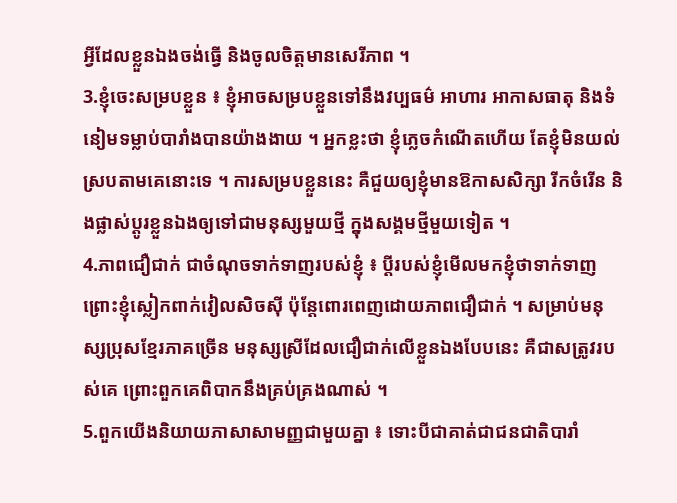អ្វីដែលខ្លួនឯងចង់ធ្វើ និងចូលចិត្តមានសេរីភាព ។
3.ខ្ញុំចេះសម្របខ្លួន ៖ ខ្ញុំអាចសម្របខ្លួនទៅនឹងវប្បធម៌ អាហារ អាកាសធាតុ និងទំនៀមទម្លាប់បារាំងបានយ៉ាងងាយ ។ អ្នកខ្លះថា ខ្ញុំភ្លេចកំណើតហើយ តែខ្ញុំមិនយល់ស្របតាមគេនោះទេ ។ ការសម្របខ្លួននេះ គឺជួយឲ្យខ្ញុំមានឱកាសសិក្សា រីកចំរើន និងផ្លាស់ប្ដូរខ្លួនឯងឲ្យទៅជាមនុស្សមួយថ្មី ក្នុងសង្គមថ្មីមួយទៀត ។
4.ភាពជឿជាក់ ជាចំណុចទាក់ទាញរបស់ខ្ញុំ ៖ ប្ដីរបស់ខ្ញុំមើលមកខ្ញុំថាទាក់ទាញ ព្រោះខ្ញុំស្លៀកពាក់វៀលសិចស៊ី ប៉ុន្តែពោរពេញដោយភាពជឿជាក់ ។ សម្រាប់មនុស្សប្រុសខ្មែរភាគច្រើន មនុស្សស្រីដែលជឿជាក់លើខ្លួនឯងបែបនេះ គឺជាសត្រូវរបស់គេ ព្រោះពួកគេពិបាកនឹងគ្រប់គ្រងណាស់ ។
5.ពួកយើងនិយាយភាសាសាមញ្ញជាមួយគ្នា ៖ ទោះបីជាគាត់ជាជនជាតិបារាំ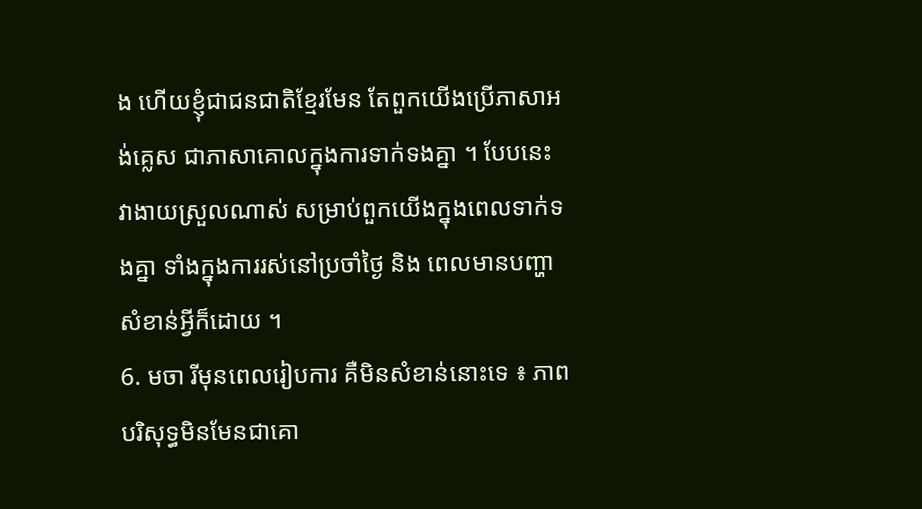ង ហើយខ្ញុំជាជនជាតិខ្មែរមែន តែពួកយើងប្រើភាសាអង់គ្លេស ជាភាសាគោលក្នុងការទាក់ទងគ្នា ។ បែបនេះ វាងាយស្រួលណាស់ សម្រាប់ពួកយើងក្នុងពេលទាក់ទងគ្នា ទាំងក្នុងការរស់នៅប្រចាំថ្ងៃ និង ពេលមានបញ្ហាសំខាន់អ្វីក៏ដោយ ។
6. មចា រីមុនពេលរៀបការ គឺមិនសំខាន់នោះទេ ៖ ភាពបរិសុទ្ធមិនមែនជាគោ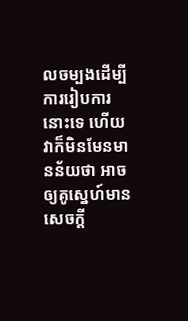លចម្បងដើម្បីការរៀបការនោះទេ ហើយវាក៏មិនមែនមានន័យថា អាចឲ្យគូស្នេហ៍មានសេចក្ដី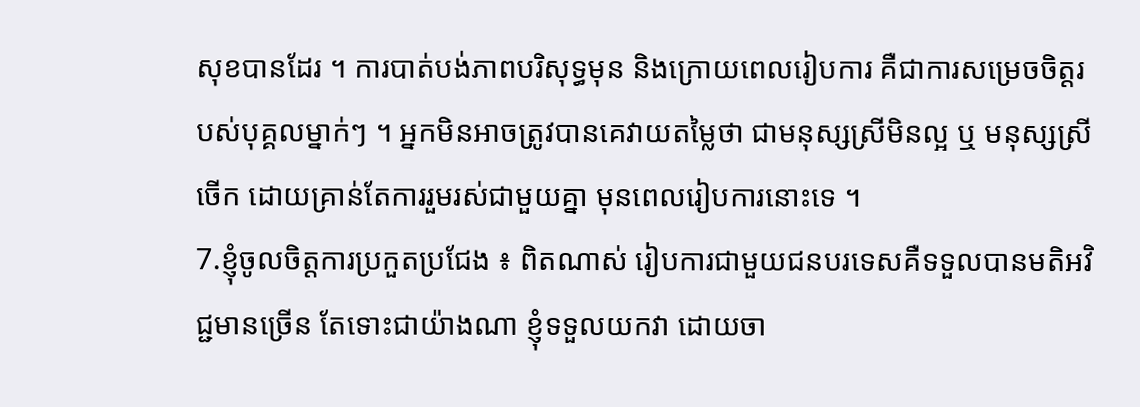សុខបានដែរ ។ ការបាត់បង់ភាពបរិសុទ្ធមុន និងក្រោយពេលរៀបការ គឺជាការសម្រេចចិត្តរបស់បុគ្គលម្នាក់ៗ ។ អ្នកមិនអាចត្រូវបានគេវាយតម្លៃថា ជាមនុស្សស្រីមិនល្អ ឬ មនុស្សស្រីចើក ដោយគ្រាន់តែការរួមរស់ជាមួយគ្នា មុនពេលរៀបការនោះទេ ។
7.ខ្ញុំចូលចិត្តការប្រកួតប្រជែង ៖ ពិតណាស់ រៀបការជាមួយជនបរទេសគឺទទួលបានមតិអវិជ្ជមានច្រើន តែទោះជាយ៉ាងណា ខ្ញុំទទួលយកវា ដោយចា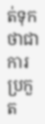ត់ទុកថាជាការប្រកួត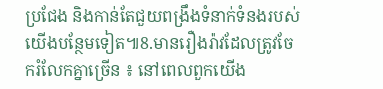ប្រជែង និងកាន់តែជួយពង្រឹងទំនាក់ទំនងរបស់យើងបន្ថែមទៀត៕8.មានរឿងរ៉ាវដែលត្រូវចែករំលែកគ្នាច្រើន ៖ នៅពេលពួកយើង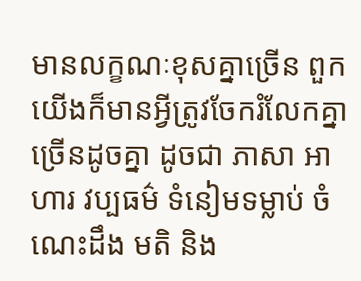មានលក្ខណៈខុសគ្នាច្រើន ពួកយើងក៏មានអ្វីត្រូវចែករំលែកគ្នាច្រើនដូចគ្នា ដូចជា ភាសា អាហារ វប្បធម៌ ទំនៀមទម្លាប់ ចំណេះដឹង មតិ និង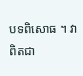បទពិសោធ ។ វាពិតជា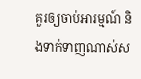គួរឲ្យចាប់អារម្មណ៍ និងទាក់ទាញណាស់ស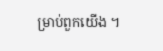ម្រាប់ពួកយើង ។